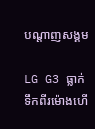បណ្តាញសង្គម

LG G3 ធ្លាក់ទឹកពីរម៉ោងហើ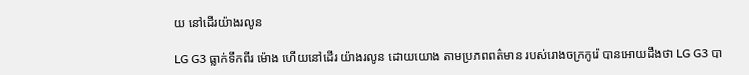យ នៅដើរយ៉ាងរលូន

LG G3 ធ្លាក់ទឹកពីរ ម៉ោង ហើយនៅដើរ យ៉ាងរលូន ដោយយោង តាមប្រភពពត៌មាន របស់រោងចក្រកូរ៉េ បានអោយដឹងថា LG G3 បា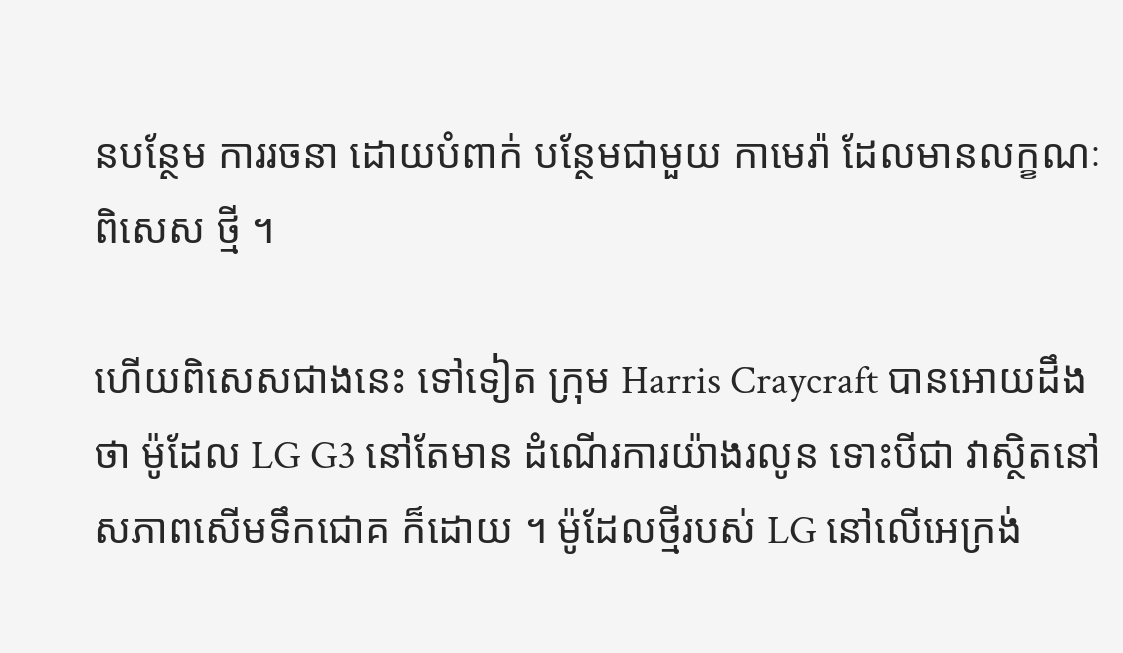នបន្ថែម ការរចនា ដោយបំពាក់ បន្ថែមជាមួយ កាមេរ៉ា ដែលមានលក្ខណៈពិសេស ថ្មី ។

ហើយពិសេសជាងនេះ ទៅទៀត ក្រុម Harris Craycraft បានអោយដឹងថា ម៉ូដែល LG G3 នៅតែមាន ដំណើរការយ៉ាងរលូន ទោះបីជា វាស្ថិតនៅសភាពសើមទឹកជោគ ក៏ដោយ ។ ម៉ូដែលថ្មីរបស់ LG នៅលើអេក្រង់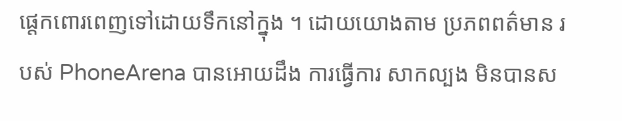ផ្តេកពោរពេញទៅដោយទឹកនៅក្នុង ។ ដោយយោងតាម ប្រភពពត៌មាន របស់ PhoneArena បានអោយដឹង ការធ្វើការ សាកល្បង មិនបានស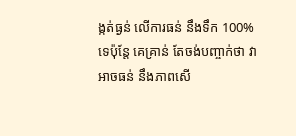ង្កត់ធ្ងន់ លើការធន់ នឹងទឹក 100% ទេប៉ុន្តែ គេគ្រាន់ តែចង់បញ្ចាក់ថា វាអាចធន់ នឹងភាពសើ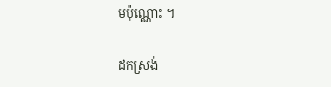មប៉ុណ្ណោះ ។

ដកស្រង់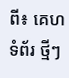ពី៖ គេហទំព័រ ថ្មីៗ